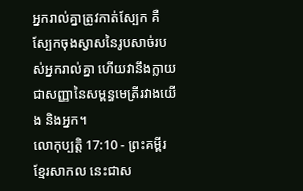អ្នករាល់គ្នាត្រូវកាត់ស្បែក គឺស្បែកចុងស្វាសនៃរូបសាច់របស់អ្នករាល់គ្នា ហើយវានឹងក្លាយជាសញ្ញានៃសម្ពន្ធមេត្រីរវាងយើង និងអ្នក។
លោកុប្បត្តិ 17:10 - ព្រះគម្ពីរខ្មែរសាកល នេះជាស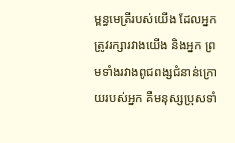ម្ពន្ធមេត្រីរបស់យើង ដែលអ្នកត្រូវរក្សារវាងយើង និងអ្នក ព្រមទាំងរវាងពូជពង្សជំនាន់ក្រោយរបស់អ្នក គឺមនុស្សប្រុសទាំ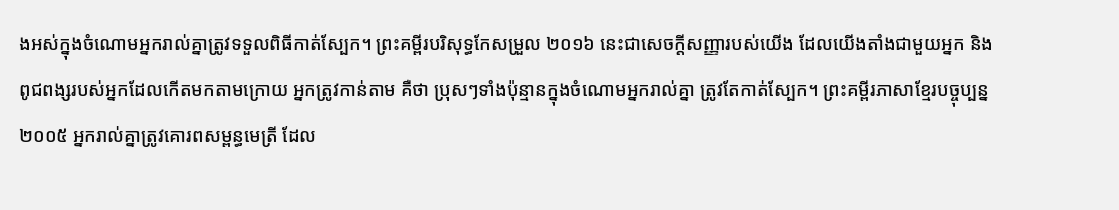ងអស់ក្នុងចំណោមអ្នករាល់គ្នាត្រូវទទួលពិធីកាត់ស្បែក។ ព្រះគម្ពីរបរិសុទ្ធកែសម្រួល ២០១៦ នេះជាសេចក្ដីសញ្ញារបស់យើង ដែលយើងតាំងជាមួយអ្នក និងពូជពង្សរបស់អ្នកដែលកើតមកតាមក្រោយ អ្នកត្រូវកាន់តាម គឺថា ប្រុសៗទាំងប៉ុន្មានក្នុងចំណោមអ្នករាល់គ្នា ត្រូវតែកាត់ស្បែក។ ព្រះគម្ពីរភាសាខ្មែរបច្ចុប្បន្ន ២០០៥ អ្នករាល់គ្នាត្រូវគោរពសម្ពន្ធមេត្រី ដែល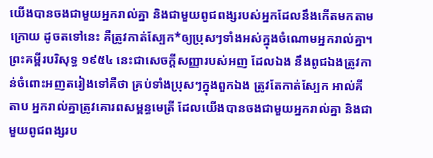យើងបានចងជាមួយអ្នករាល់គ្នា និងជាមួយពូជពង្សរបស់អ្នកដែលនឹងកើតមកតាមក្រោយ ដូចតទៅនេះ គឺត្រូវកាត់ស្បែក*ឲ្យប្រុសៗទាំងអស់ក្នុងចំណោមអ្នករាល់គ្នា។ ព្រះគម្ពីរបរិសុទ្ធ ១៩៥៤ នេះជាសេចក្ដីសញ្ញារបស់អញ ដែលឯង នឹងពូជឯងត្រូវកាន់ចំពោះអញតរៀងទៅគឺថា គ្រប់ទាំងប្រុសៗក្នុងពួកឯង ត្រូវតែកាត់ស្បែក អាល់គីតាប អ្នករាល់គ្នាត្រូវគោរពសម្ពន្ធមេត្រី ដែលយើងបានចងជាមួយអ្នករាល់គ្នា និងជាមួយពូជពង្សរប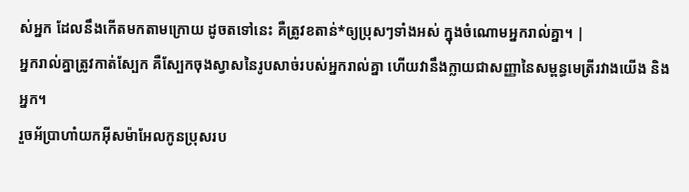ស់អ្នក ដែលនឹងកើតមកតាមក្រោយ ដូចតទៅនេះ គឺត្រូវខតាន់*ឲ្យប្រុសៗទាំងអស់ ក្នុងចំណោមអ្នករាល់គ្នា។ |
អ្នករាល់គ្នាត្រូវកាត់ស្បែក គឺស្បែកចុងស្វាសនៃរូបសាច់របស់អ្នករាល់គ្នា ហើយវានឹងក្លាយជាសញ្ញានៃសម្ពន្ធមេត្រីរវាងយើង និងអ្នក។
រួចអ័ប្រាហាំយកអ៊ីសម៉ាអែលកូនប្រុសរប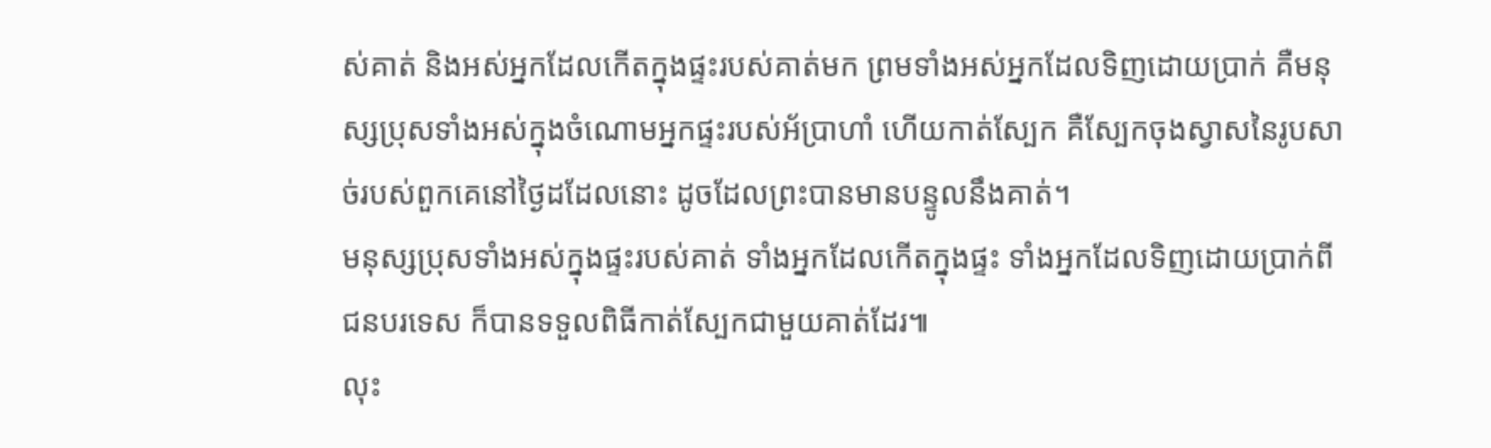ស់គាត់ និងអស់អ្នកដែលកើតក្នុងផ្ទះរបស់គាត់មក ព្រមទាំងអស់អ្នកដែលទិញដោយប្រាក់ គឺមនុស្សប្រុសទាំងអស់ក្នុងចំណោមអ្នកផ្ទះរបស់អ័ប្រាហាំ ហើយកាត់ស្បែក គឺស្បែកចុងស្វាសនៃរូបសាច់របស់ពួកគេនៅថ្ងៃដដែលនោះ ដូចដែលព្រះបានមានបន្ទូលនឹងគាត់។
មនុស្សប្រុសទាំងអស់ក្នុងផ្ទះរបស់គាត់ ទាំងអ្នកដែលកើតក្នុងផ្ទះ ទាំងអ្នកដែលទិញដោយប្រាក់ពីជនបរទេស ក៏បានទទួលពិធីកាត់ស្បែកជាមួយគាត់ដែរ៕
លុះ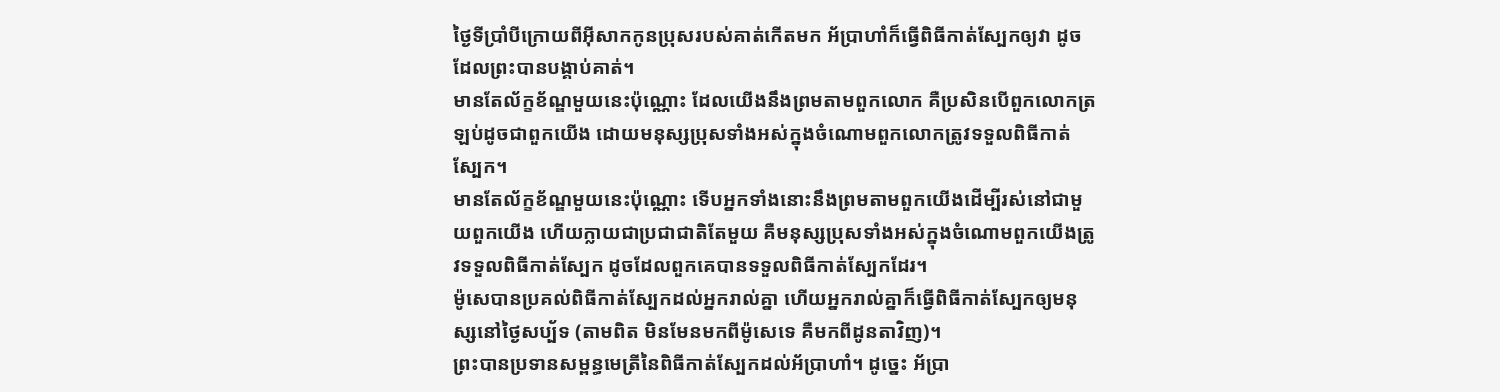ថ្ងៃទីប្រាំបីក្រោយពីអ៊ីសាកកូនប្រុសរបស់គាត់កើតមក អ័ប្រាហាំក៏ធ្វើពិធីកាត់ស្បែកឲ្យវា ដូចដែលព្រះបានបង្គាប់គាត់។
មានតែល័ក្ខខ័ណ្ឌមួយនេះប៉ុណ្ណោះ ដែលយើងនឹងព្រមតាមពួកលោក គឺប្រសិនបើពួកលោកត្រឡប់ដូចជាពួកយើង ដោយមនុស្សប្រុសទាំងអស់ក្នុងចំណោមពួកលោកត្រូវទទួលពិធីកាត់ស្បែក។
មានតែល័ក្ខខ័ណ្ឌមួយនេះប៉ុណ្ណោះ ទើបអ្នកទាំងនោះនឹងព្រមតាមពួកយើងដើម្បីរស់នៅជាមួយពួកយើង ហើយក្លាយជាប្រជាជាតិតែមួយ គឺមនុស្សប្រុសទាំងអស់ក្នុងចំណោមពួកយើងត្រូវទទួលពិធីកាត់ស្បែក ដូចដែលពួកគេបានទទួលពិធីកាត់ស្បែកដែរ។
ម៉ូសេបានប្រគល់ពិធីកាត់ស្បែកដល់អ្នករាល់គ្នា ហើយអ្នករាល់គ្នាក៏ធ្វើពិធីកាត់ស្បែកឲ្យមនុស្សនៅថ្ងៃសប្ប័ទ (តាមពិត មិនមែនមកពីម៉ូសេទេ គឺមកពីដូនតាវិញ)។
ព្រះបានប្រទានសម្ពន្ធមេត្រីនៃពិធីកាត់ស្បែកដល់អ័ប្រាហាំ។ ដូច្នេះ អ័ប្រា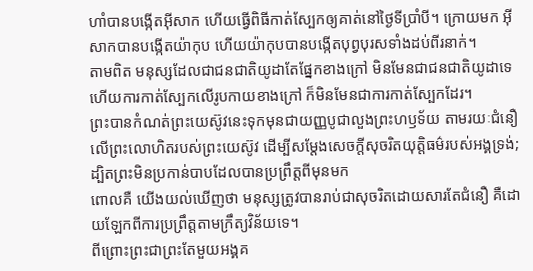ហាំបានបង្កើតអ៊ីសាក ហើយធ្វើពិធីកាត់ស្បែកឲ្យគាត់នៅថ្ងៃទីប្រាំបី។ ក្រោយមក អ៊ីសាកបានបង្កើតយ៉ាកុប ហើយយ៉ាកុបបានបង្កើតបុព្វបុរសទាំងដប់ពីរនាក់។
តាមពិត មនុស្សដែលជាជនជាតិយូដាតែផ្នែកខាងក្រៅ មិនមែនជាជនជាតិយូដាទេ ហើយការកាត់ស្បែកលើរូបកាយខាងក្រៅ ក៏មិនមែនជាការកាត់ស្បែកដែរ។
ព្រះបានកំណត់ព្រះយេស៊ូវនេះទុកមុនជាយញ្ញបូជាលួងព្រះហឫទ័យ តាមរយៈជំនឿលើព្រះលោហិតរបស់ព្រះយេស៊ូវ ដើម្បីសម្ដែងសេចក្ដីសុចរិតយុត្តិធម៌របស់អង្គទ្រង់; ដ្បិតព្រះមិនប្រកាន់បាបដែលបានប្រព្រឹត្តពីមុនមក
ពោលគឺ យើងយល់ឃើញថា មនុស្សត្រូវបានរាប់ជាសុចរិតដោយសារតែជំនឿ គឺដោយឡែកពីការប្រព្រឹត្តតាមក្រឹត្យវិន័យទេ។
ពីព្រោះព្រះជាព្រះតែមួយអង្គគ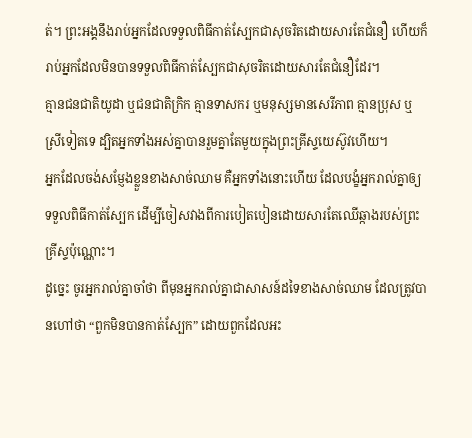ត់។ ព្រះអង្គនឹងរាប់អ្នកដែលទទួលពិធីកាត់ស្បែកជាសុចរិតដោយសារតែជំនឿ ហើយក៏រាប់អ្នកដែលមិនបានទទួលពិធីកាត់ស្បែកជាសុចរិតដោយសារតែជំនឿដែរ។
គ្មានជនជាតិយូដា ឬជនជាតិក្រិក គ្មានទាសករ ឬមនុស្សមានសេរីភាព គ្មានប្រុស ឬស្រីទៀតទេ ដ្បិតអ្នកទាំងអស់គ្នាបានរួមគ្នាតែមួយក្នុងព្រះគ្រីស្ទយេស៊ូវហើយ។
អ្នកដែលចង់សម្ញែងខ្លួនខាងសាច់ឈាម គឺអ្នកទាំងនោះហើយ ដែលបង្ខំអ្នករាល់គ្នាឲ្យទទួលពិធីកាត់ស្បែក ដើម្បីចៀសវាងពីការបៀតបៀនដោយសារតែឈើឆ្កាងរបស់ព្រះគ្រីស្ទប៉ុណ្ណោះ។
ដូច្នេះ ចូរអ្នករាល់គ្នាចាំថា ពីមុនអ្នករាល់គ្នាជាសាសន៍ដទៃខាងសាច់ឈាម ដែលត្រូវបានហៅថា “ពួកមិនបានកាត់ស្បែក” ដោយពួកដែលអះ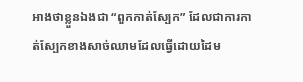អាងថាខ្លួនឯងជា “ពួកកាត់ស្បែក” ដែលជាការកាត់ស្បែកខាងសាច់ឈាមដែលធ្វើដោយដៃម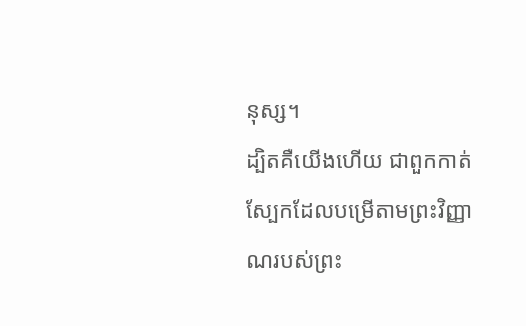នុស្ស។
ដ្បិតគឺយើងហើយ ជាពួកកាត់ស្បែកដែលបម្រើតាមព្រះវិញ្ញាណរបស់ព្រះ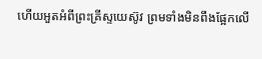ហើយអួតអំពីព្រះគ្រីស្ទយេស៊ូវ ព្រមទាំងមិនពឹងផ្អែកលើ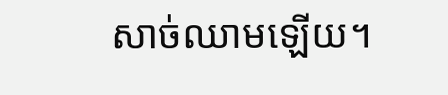សាច់ឈាមឡើយ។